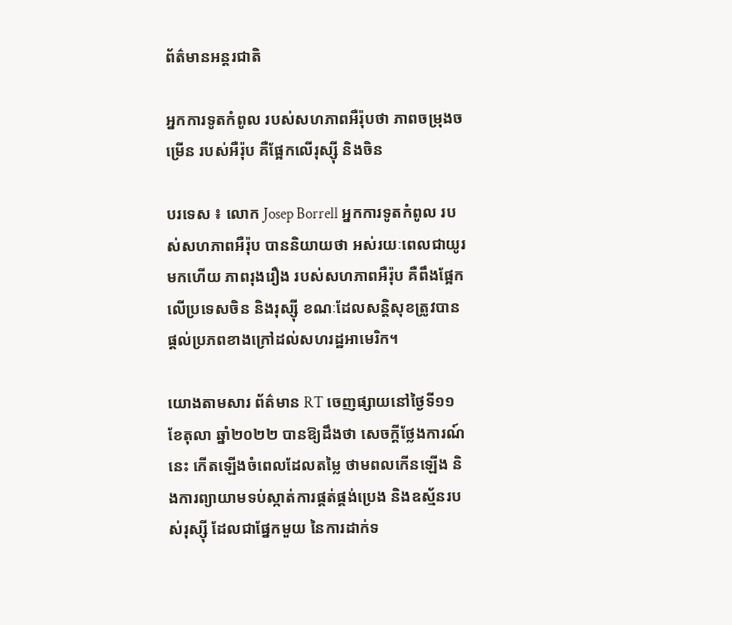ព័ត៌មានអន្តរជាតិ

អ្នកការទូតកំពូល របស់សហភាពអឺរ៉ុបថា ភាពចម្រុងចម្រើន របស់អឺរ៉ុប គឺផ្អែកលើរុស្ស៊ី និងចិន

បរទេស ៖ លោក Josep Borrell អ្នកការទូតកំពូល របស់សហភាពអឺរ៉ុប បាននិយាយថា អស់រយៈពេលជាយូរមកហើយ ភាពរុងរឿង របស់សហភាពអឺរ៉ុប គឺពឹងផ្អែកលើប្រទេសចិន និងរុស្ស៊ី ខណៈដែលសន្តិសុខត្រូវបាន ផ្តល់ប្រភពខាងក្រៅដល់សហរដ្ឋអាមេរិក។

យោងតាមសារ ព័ត៌មាន RT ចេញផ្សាយនៅថ្ងៃទី១១ ខែតុលា ឆ្នាំ២០២២ បានឱ្យដឹងថា សេចក្តីថ្លែងការណ៍នេះ កើតឡើងចំពេលដែលតម្លៃ ថាមពលកើនឡើង និងការព្យាយាមទប់ស្កាត់ការផ្គត់ផ្គង់ប្រេង និងឧស្ម័នរបស់រុស្ស៊ី ដែលជាផ្នែកមួយ នៃការដាក់ទ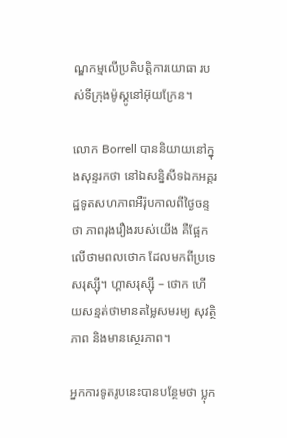ណ្ឌកម្មលើប្រតិបត្តិការយោធា របស់ទីក្រុងម៉ូស្គូនៅអ៊ុយក្រែន។

លោក Borrell បាននិយាយនៅក្នុងសុន្ទរកថា នៅឯសន្និសីទឯកអគ្គរដ្ឋទូតសហភាពអឺរ៉ុបកាលពីថ្ងៃចន្ទថា ភាពរុងរឿងរបស់យើង គឺផ្អែកលើថាមពលថោក ដែលមកពីប្រទេសរុស្ស៊ី។ ហ្គាសរុស្ស៊ី – ថោក ហើយសន្មត់ថាមានតម្លៃសមរម្យ សុវត្ថិភាព និងមានស្ថេរភាព។

អ្នកការទូតរូបនេះបានបន្ថែមថា ប្លុក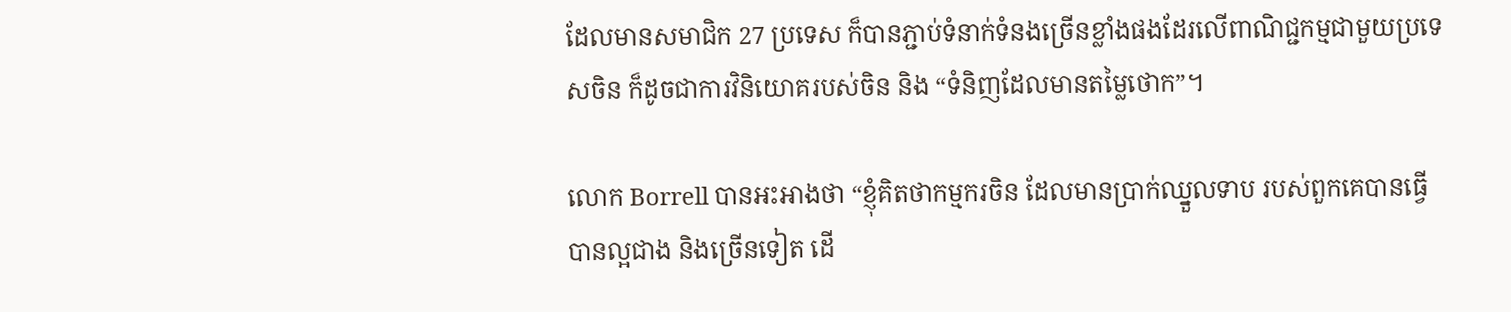ដែលមានសមាជិក 27 ប្រទេស ក៏បានភ្ជាប់ទំនាក់ទំនងច្រើនខ្លាំងផងដែរលើពាណិជ្ជកម្មជាមួយប្រទេសចិន ក៏ដូចជាការវិនិយោគរបស់ចិន និង “ទំនិញដែលមានតម្លៃថោក”។

លោក Borrell បានអះអាងថា “ខ្ញុំគិតថាកម្មករចិន ដែលមានប្រាក់ឈ្នួលទាប របស់ពួកគេបានធ្វើបានល្អជាង និងច្រើនទៀត ដើ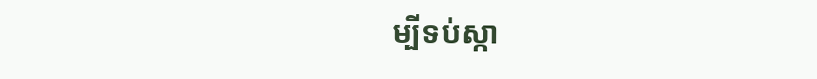ម្បីទប់ស្កា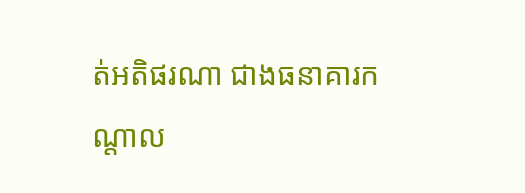ត់អតិផរណា ជាងធនាគារកណ្តាល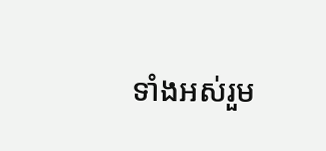ទាំងអស់រួម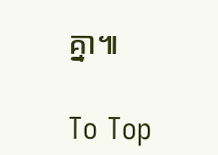គ្នា៕

To Top